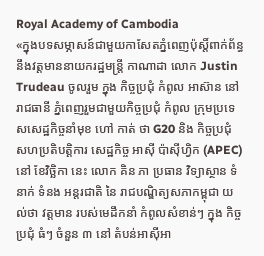Royal Academy of Cambodia
«ក្នុងបទសម្ភាសន៍ជាមួយកាសែតភ្នំពេញប៉ុស្តិ៍ពាក់ព័ន្ធនឹងវត្តមាននាយករដ្ឋមន្ត្រី កាណាដា លោក Justin Trudeau ចូលរួម ក្នុង កិច្ចប្រជុំ កំពូល អាស៊ាន នៅរាជធានី ភ្នំពេញរួមជាមួយកិច្ចប្រជុំ កំពូល ក្រុមប្រទេសសេដ្ឋកិច្ចនាំមុខ ហៅ កាត់ ថា G20 និង កិច្ចប្រជុំ សហប្រតិបត្តិការ សេដ្ឋកិច្ច អាស៊ី ប៉ាស៊ីហ្វិក (APEC) នៅ ខែវិច្ឆិកា នេះ លោក គិន ភា ប្រធាន វិទ្យាស្ថាន ទំនាក់ ទំនង អន្តរជាតិ នៃ រាជបណ្ឌិត្យសភាកម្ពុជា យល់ថា វត្តមាន របស់មេដឹកនាំ កំពូលសំខាន់ៗ ក្នុង កិច្ចប្រជុំ ធំៗ ចំនួន ៣ នៅ តំបន់អាស៊ីអា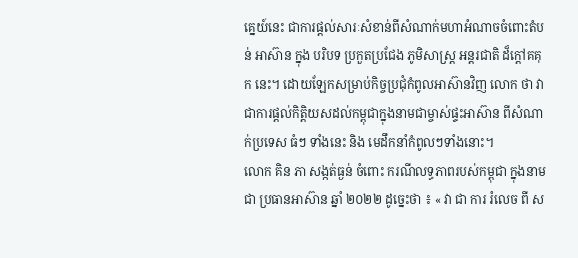គ្នេយ៍នេះ ជាការផ្តល់សារៈសំខាន់ពីសំណាក់មហាអំណាចចំពោះតំបន់ អាស៊ាន ក្នុង បរិបទ ប្រកួតប្រជែង ភូមិសាស្ត្រ អន្តរជាតិ ដ៏ក្តៅគគុក នេះ។ ដោយឡែកសម្រាប់កិច្ចប្រជុំកំពូលអាស៊ានវិញ លោក ថា វាជាការផ្តល់កិត្តិយសដល់កម្ពុជាក្នុងនាមជាម្ចាស់ផ្ទះអាស៊ាន ពីសំណាក់ប្រទេស ធំៗ ទាំងនេះ និង មេដឹកនាំកំពូលៗទាំងនោះ។
លោក គិន ភា សង្កត់ធ្ងន់ ចំពោះ ករណីលទ្ធភាពរបស់កម្ពុជា ក្នុងនាមជា ប្រធានអាស៊ាន ឆ្នាំ ២០២២ ដូច្នេះថា ៖ « វា ជា ការ រំលេច ពី ស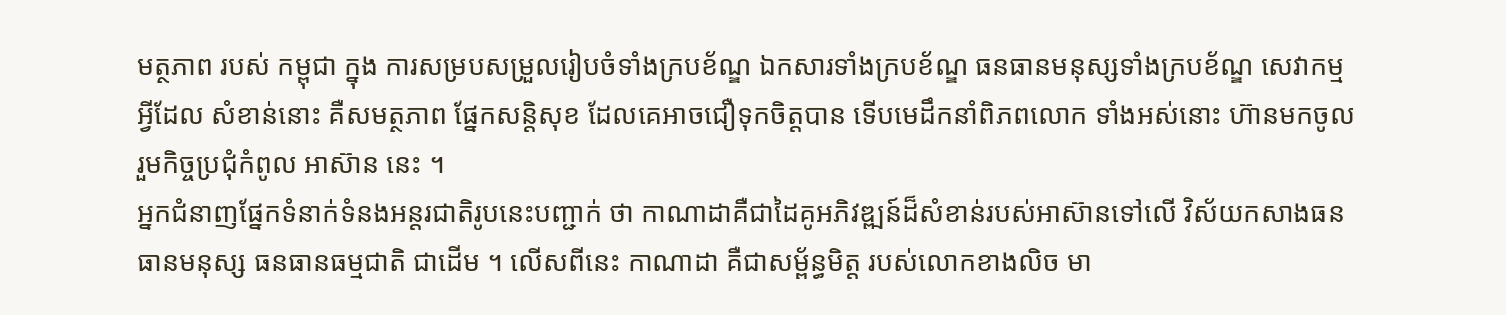មត្ថភាព របស់ កម្ពុជា ក្នុង ការសម្របសម្រួលរៀបចំទាំងក្របខ័ណ្ឌ ឯកសារទាំងក្របខ័ណ្ឌ ធនធានមនុស្សទាំងក្របខ័ណ្ឌ សេវាកម្មអ្វីដែល សំខាន់នោះ គឺសមត្ថភាព ផ្នែកសន្តិសុខ ដែលគេអាចជឿទុកចិត្តបាន ទើបមេដឹកនាំពិភពលោក ទាំងអស់នោះ ហ៊ានមកចូលរួមកិច្ចប្រជុំកំពូល អាស៊ាន នេះ ។
អ្នកជំនាញផ្នែកទំនាក់ទំនងអន្តរជាតិរូបនេះបញ្ជាក់ ថា កាណាដាគឺជាដៃគូអភិវឌ្ឍន៍ដ៏សំខាន់របស់អាស៊ានទៅលើ វិស័យកសាងធនធានមនុស្ស ធនធានធម្មជាតិ ជាដើម ។ លើសពីនេះ កាណាដា គឺជាសម្ព័ន្ធមិត្ត របស់លោកខាងលិច មា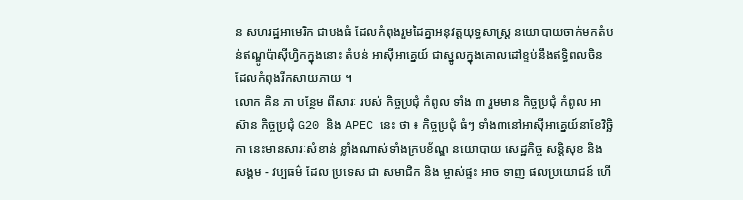ន សហរដ្ឋអាមេរិក ជាបងធំ ដែលកំពុងរួមដៃគ្នាអនុវត្តយុទ្ធសាស្ត្រ នយោបាយចាក់មកតំបន់ឥណ្ឌូប៉ាស៊ីហ្វិកក្នុងនោះ តំបន់ អាស៊ីអាគ្នេយ៍ ជាស្នូលក្នុងគោលដៅខ្ទប់នឹងឥទ្ធិពលចិនដែលកំពុងរីកសាយភាយ ។
លោក គិន ភា បន្ថែម ពីសារៈ របស់ កិច្ចប្រជុំ កំពូល ទាំង ៣ រួមមាន កិច្ចប្រជុំ កំពូល អាស៊ាន កិច្ចប្រជុំ G20 និង APEC នេះ ថា ៖ កិច្ចប្រជុំ ធំៗ ទាំង៣នៅអាស៊ីអាគ្នេយ៍នាខែវិច្ឆិកា នេះមានសារៈសំខាន់ ខ្លាំងណាស់ទាំងក្របខ័ណ្ឌ នយោបាយ សេដ្ឋកិច្ច សន្តិសុខ និង សង្គម - វប្បធម៌ ដែល ប្រទេស ជា សមាជិក និង ម្ចាស់ផ្ទះ អាច ទាញ ផលប្រយោជន៍ ហើ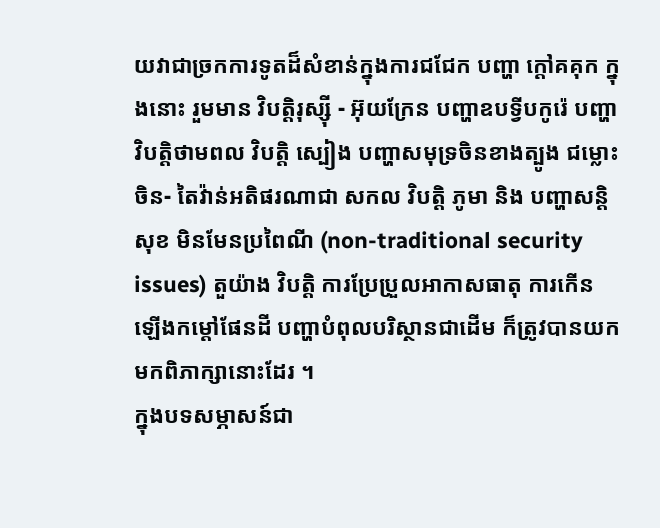យវាជាច្រកការទូតដ៏សំខាន់ក្នុងការជជែក បញ្ហា ក្តៅគគុក ក្នុងនោះ រួមមាន វិបត្តិរុស្ស៊ី - អ៊ុយក្រែន បញ្ហាឧបទ្វីបកូរ៉េ បញ្ហាវិបត្តិថាមពល វិបត្តិ ស្បៀង បញ្ហាសមុទ្រចិនខាងត្បូង ជម្លោះចិន- តៃវ៉ាន់អតិផរណាជា សកល វិបត្តិ ភូមា និង បញ្ហាសន្តិសុខ មិនមែនប្រពៃណី (non-traditional security issues) តួយ៉ាង វិបត្តិ ការប្រែប្រួលអាកាសធាតុ ការកើនឡើងកម្តៅផែនដី បញ្ហាបំពុលបរិស្ថានជាដើម ក៏ត្រូវបានយកមកពិភាក្សានោះដែរ ។
ក្នុងបទសម្ភាសន៍ជា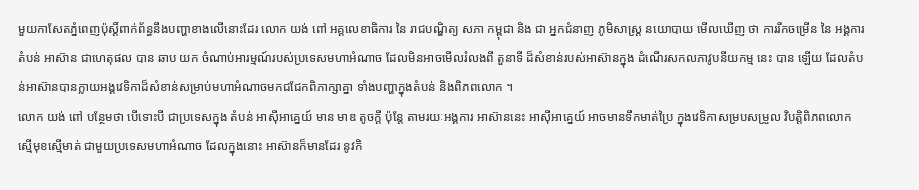មួយកាសែតភ្នំពេញប៉ុស្តិ៍ពាក់ព័ន្ធនឹងបញ្ហាខាងលើនោះដែរ លោក យង់ ពៅ អគ្គលេខាធិការ នៃ រាជបណ្ឌិត្យ សភា កម្ពុជា និង ជា អ្នកជំនាញ ភូមិសាស្ត្រ នយោបាយ មើលឃើញ ថា ការរីកចម្រើន នៃ អង្គការ តំបន់ អាស៊ាន ជាហេតុផល បាន ឆាប យក ចំណាប់អារម្មណ៍របស់ប្រទេសមហាអំណាច ដែលមិនអាចមើលរំលងពី តួនាទី ដ៏សំខាន់របស់អាស៊ានក្នុង ដំណើរសកលភាវូបនីយកម្ម នេះ បាន ឡើយ ដែលតំបន់អាស៊ានបានក្លាយអង្គវេទិកាដ៏សំខាន់សម្រាប់មហាអំណាចមកជជែកពិភាក្សាគ្នា ទាំងបញ្ហាក្នុងតំបន់ និងពិភពលោក ។
លោក យង់ ពៅ បន្ថែមថា បើទោះបី ជាប្រទេសក្នុង តំបន់ អាស៊ីអាគ្នេយ៍ មាន មាឌ តូចក្តី ប៉ុន្តែ តាមរយៈអង្គការ អាស៊ាននេះ អាស៊ីអាគ្នេយ៍ អាចមានទឹកមាត់ប្រៃ ក្នុងវេទិកាសម្របសម្រួល វិបត្តិពិភពលោក ស្មើមុខស្មើមាត់ ជាមួយប្រទេសមហាអំណាច ដែលក្នុងនោះ អាស៊ានក៏មានដែរ នូវកិ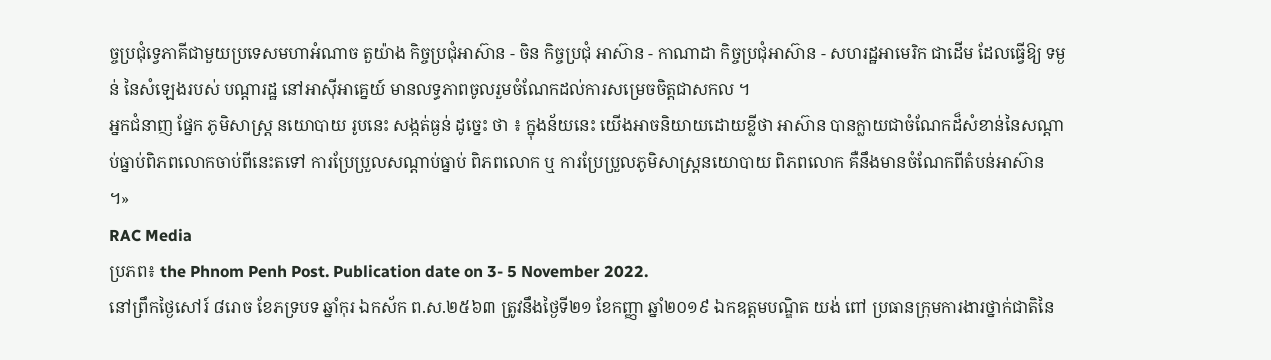ច្ចប្រជុំទ្វេភាគីជាមួយប្រទេសមហាអំណាច តួយ៉ាង កិច្ចប្រជុំអាស៊ាន - ចិន កិច្ចប្រជុំ អាស៊ាន - កាណាដា កិច្ចប្រជុំអាស៊ាន - សហរដ្ឋអាមេរិក ជាដើម ដែលធ្វើឱ្យ ទម្ងន់ នៃសំឡេងរបស់ បណ្តារដ្ឋ នៅអាស៊ីអាគ្នេយ៍ មានលទ្ធភាពចូលរួមចំណែកដល់ការសម្រេចចិត្តជាសកល ។
អ្នកជំនាញ ផ្នែក ភូមិសាស្ត្រ នយោបាយ រូបនេះ សង្កត់ធ្ងន់ ដូច្នេះ ថា ៖ ក្នុងន័យនេះ យើងអាចនិយាយដោយខ្លីថា អាស៊ាន បានក្លាយជាចំណែកដ៏សំខាន់នៃសណ្តាប់ធ្នាប់ពិភពលោកចាប់ពីនេះតទៅ ការប្រែប្រួលសណ្តាប់ធ្នាប់ ពិភពលោក ឬ ការប្រែប្រួលភូមិសាស្ត្រនយោបាយ ពិភពលោក គឺនឹងមានចំណែកពីតំបន់អាស៊ាន ។»
RAC Media
ប្រភព៖ the Phnom Penh Post. Publication date on 3- 5 November 2022.
នៅព្រឹកថ្ងៃសៅរ៍ ៨រោច ខែភទ្របទ ឆ្នាំកុរ ឯកស័ក ព.ស.២៥៦៣ ត្រូវនឹងថ្ងៃទី២១ ខែកញ្ញា ឆ្នាំ២០១៩ ឯកឧត្តមបណ្ឌិត យង់ ពៅ ប្រធានក្រុមការងារថ្នាក់ជាតិនៃ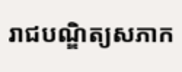រាជបណ្ឌិត្យសភាក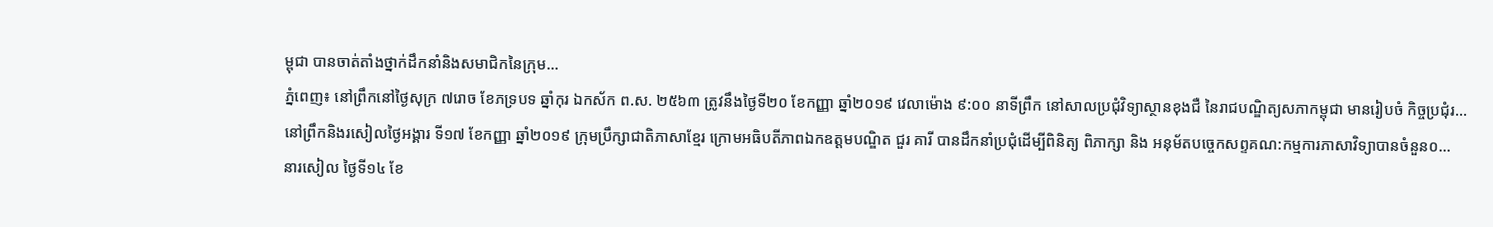ម្ពុជា បានចាត់តាំងថ្នាក់ដឹកនាំនិងសមាជិកនៃក្រុម...
ភ្នំពេញ៖ នៅព្រឹកនៅថ្ងៃសុក្រ ៧រោច ខែភទ្របទ ឆ្នាំកុរ ឯកស័ក ព.ស. ២៥៦៣ ត្រូវនឹងថ្ងៃទី២០ ខែកញ្ញា ឆ្នាំ២០១៩ វេលាម៉ោង ៩:០០ នាទីព្រឹក នៅសាលប្រជុំវិទ្យាស្ថានខុងជឺ នៃរាជបណ្ឌិត្យសភាកម្ពុជា មានរៀបចំ កិច្ចប្រជុំរ...
នៅព្រឹកនិងរសៀលថ្ងៃអង្គារ ទី១៧ ខែកញ្ញា ឆ្នាំ២០១៩ ក្រុមប្រឹក្សាជាតិភាសាខ្មែរ ក្រោមអធិបតីភាពឯកឧត្តមបណ្ឌិត ជួរ គារី បានដឹកនាំប្រជុំដើម្បីពិនិត្យ ពិភាក្សា និង អនុម័តបច្ចេកសព្ទគណ:កម្មការភាសាវិទ្យាបានចំនួន០...
នារសៀល ថ្ងៃទី១៤ ខែ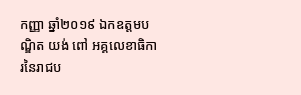កញ្ញា ឆ្នាំ២០១៩ ឯកឧត្តមបណ្ឌិត យង់ ពៅ អគ្គលេខាធិការនៃរាជប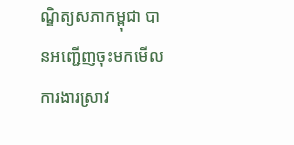ណ្ឌិត្យសភាកម្ពុជា បានអញ្ជើញចុះមកមើលការងារស្រាវ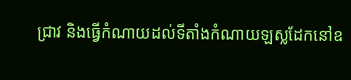ជ្រាវ និងធ្វើកំណាយដល់ទីតាំងកំណាយឡស្លដែកនៅឧ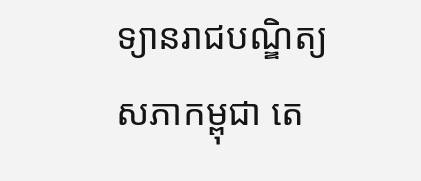ទ្យានរាជបណ្ឌិត្យសភាកម្ពុជា តេ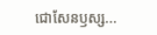ជោសែនឫស្ស...